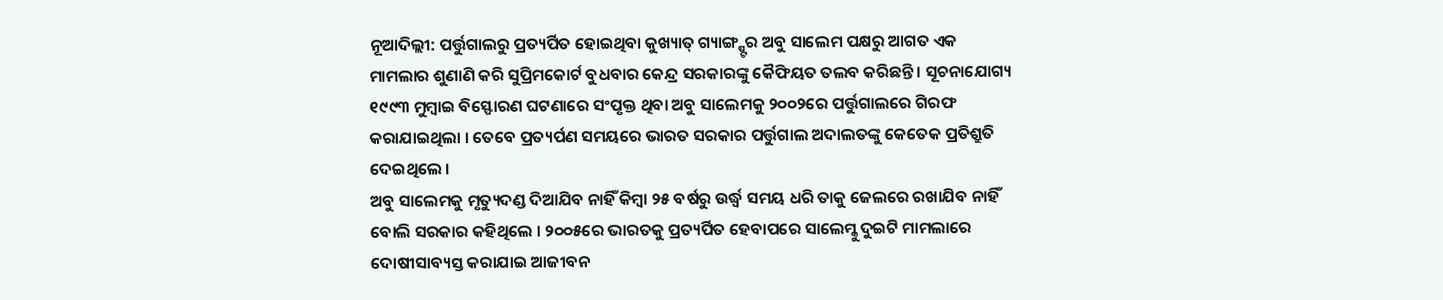ନୂଆଦିଲ୍ଲୀ: ପର୍ତ୍ତୁଗାଲରୁ ପ୍ରତ୍ୟର୍ପିତ ହୋଇଥିବା କୁଖ୍ୟାତ୍ ଗ୍ୟାଙ୍ଗ୍ଷ୍ଟର ଅବୁ ସାଲେମ ପକ୍ଷରୁ ଆଗତ ଏକ ମାମଲାର ଶୁଣାଣି କରି ସୁପ୍ରିମକୋର୍ଟ ବୁଧବାର କେନ୍ଦ୍ର ସରକାରଙ୍କୁ କୈଫିୟତ ତଲବ କରିଛନ୍ତି । ସୂଚନାଯୋଗ୍ୟ ୧୯୯୩ ମୁମ୍ବାଇ ବିସ୍ଫୋରଣ ଘଟଣାରେ ସଂପୃକ୍ତ ଥିବା ଅବୁ ସାଲେମକୁ ୨୦୦୨ରେ ପର୍ତ୍ତୁଗାଲରେ ଗିରଫ କରାଯାଇଥିଲା । ତେବେ ପ୍ରତ୍ୟର୍ପଣ ସମୟରେ ଭାରତ ସରକାର ପର୍ତ୍ତୁଗାଲ ଅଦାଲତଙ୍କୁ କେତେକ ପ୍ରତିଶ୍ରୁତି ଦେଇଥିଲେ ।
ଅବୁ ସାଲେମକୁ ମୃତ୍ୟୁଦଣ୍ଡ ଦିଆଯିବ ନାହିଁ କିମ୍ବା ୨୫ ବର୍ଷରୁ ଉର୍ଦ୍ଧ୍ୱ ସମୟ ଧରି ତାକୁ ଜେଲରେ ରଖାଯିବ ନାହିଁ ବୋଲି ସରକାର କହିଥିଲେ । ୨୦୦୫ରେ ଭାରତକୁ ପ୍ରତ୍ୟର୍ପିତ ହେବାପରେ ସାଲେମ୍କୁ ଦୁଇଟି ମାମଲାରେ ଦୋଷୀସାବ୍ୟସ୍ତ କରାଯାଇ ଆଜୀବନ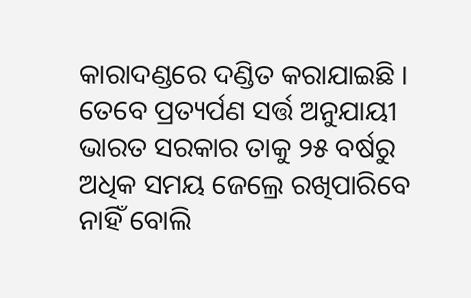କାରାଦଣ୍ଡରେ ଦଣ୍ଡିତ କରାଯାଇଛି । ତେବେ ପ୍ରତ୍ୟର୍ପଣ ସର୍ତ୍ତ ଅନୁଯାୟୀ ଭାରତ ସରକାର ତାକୁ ୨୫ ବର୍ଷରୁ ଅଧିକ ସମୟ ଜେଲ୍ରେ ରଖିପାରିବେ ନାହିଁ ବୋଲି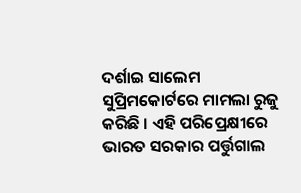ଦର୍ଶାଇ ସାଲେମ ସୁପ୍ରିମକୋର୍ଟରେ ମାମଲା ରୁଜୁ କରିଛି । ଏହି ପରିପ୍ରେକ୍ଷୀରେ ଭାରତ ସରକାର ପର୍ତ୍ତୁଗାଲ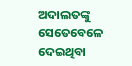ଅଦାଲତଙ୍କୁ ସେତେବେଳେ ଦେଇଥିବା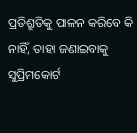ପ୍ରତିଶ୍ରୁତିକୁ ପାଳନ କରିବେ କି ନାହିଁ, ତାହା ଜଣାଇବାକୁ ସୁପ୍ରିମକୋର୍ଟ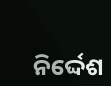ନିର୍ଦ୍ଦେଶ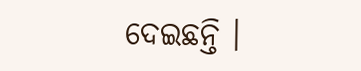ଦେଇଛନ୍ତି ।